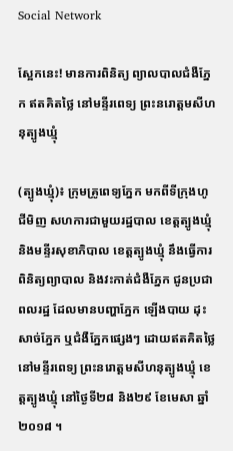Social Network

ស្អែកនេះ! មានការពិនិត្យ ព្យាលបាលជំងឺភ្នែក ឥតគិតថ្លៃ នៅមន្ទីរពេទ្យ ព្រះនរោត្តមសីហនុត្បូងឃ្មុំ

(ត្បូងឃ្មុំ)៖ ក្រុមគ្រូពេទ្យភ្នែក មកពីទីក្រុងហូជីមិញ សហការជាមួយរដ្ឋបាល ខេត្តត្បូងឃ្មុំ និងមន្ទីរសុខាភិបាល ខេត្តត្បូងឃ្មុំ នឹងធ្វើការ ពិនិត្យព្យាបាល និងវះកាត់ជំងឺភ្នែក ជូនប្រជាពលរដ្ឋ ដែលមានបញ្ហាភ្នែក ឡើងបាយ ដុះសាច់ភ្នែក ឬជំងឺភ្នែកផ្សេងៗ ដោយឥតគិតថ្លៃ នៅមន្ទីរពេទ្យ ព្រះនរោត្តមសីហនុត្បូងឃ្មុំ ខេត្តត្បូងឃ្មុំ នៅថ្ងៃទី២៨ និង២៩ ខែមេសា ឆ្នាំ២០១៨ ។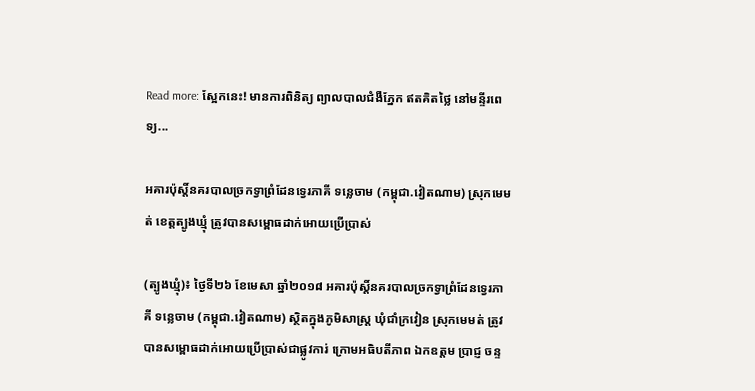Read more: ស្អែកនេះ! មានការពិនិត្យ ព្យាលបាលជំងឺភ្នែក ឥតគិតថ្លៃ នៅមន្ទីរពេទ្យ...

អគារប៉ុស្តិ៍នគរបាលច្រកទ្វាព្រំដែនទ្វេរភាគី ទន្លេចាម (កម្ពុជា.វៀតណាម) ស្រុកមេមត់ ខេត្តត្បូងឃ្មុំ ត្រូវបានសម្ពោធដាក់អោយប្រើប្រាស់

(ត្បូងឃ្មុំ)៖ ថ្ងៃទី២៦ ខែមេសា ឆ្នាំ២០១៨ អគារប៉ុស្តិ៍នគរបាលច្រកទ្វាព្រំដែនទ្វេរភាគី ទន្លេចាម (កម្ពុជា.វៀតណាម) ស្ថិតក្នុងភូមិសាស្រ្ត ឃុំជាំក្រវៀន ស្រុកមេមត់ ត្រូវបានសម្ពោធដាក់អោយប្រេីប្រាស់ជាផ្លូវការ់ ក្រោមអធិបតីភាព ឯកឧត្តម ប្រាជ្ញ ចន្ទ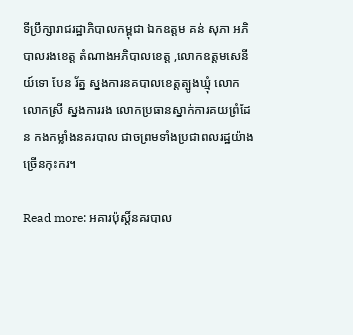ទីប្រឹក្សារាជរដ្ឋាភិបាលកម្ពុជា ឯកឧត្តម គន់ សុភា អភិបាលរងខេត្ត តំណាងអភិបាលខេត្ត ,លោកឧត្តមសេនីយ៍ទោ បែន រ័ត្ន ស្នងការនគបាលខេត្តត្បូងឃ្មុំ លោក លោកស្រី ស្នងការរង លោកប្រធានស្នាក់ការគយព្រំដែន កងកម្លាំងនគរបាល ជាចព្រមទាំងប្រជាពលរដ្ឋយ៉ាងច្រើនកុះករ។

Read more: អគារប៉ុស្តិ៍នគរបាល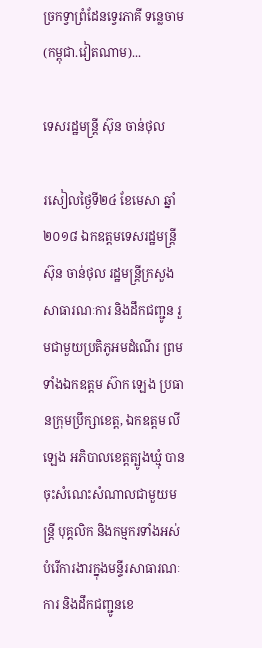ច្រកទ្វាព្រំដែនទ្វេរភាគី ទន្លេចាម (កម្ពុជា.វៀតណាម)...

ទេសរដ្ឋមន្ត្រី ស៊ុន ចាន់ថុល

រសៀលថ្ងៃទី២៤ ខែមេសា ឆ្នាំ២០១៨ ឯកឧត្តមទេសរដ្ឋមន្ត្រី ស៊ុន ចាន់ថុល រដ្ឋមន្ត្រីក្រសួងសាធារណៈការ និងដឹកជញ្ជូន រួមជាមួយប្រតិភូអមដំណើរ ព្រមទាំងឯកឧត្តម ស៊ាក ឡេង ប្រធានក្រុមប្រឹក្សាខេត្ត, ឯកឧត្តម លី ឡេង អភិបាលខេត្តត្បូងឃ្មុំ បានចុះសំណេះសំណាលជាមួយមន្ត្រី បុគ្គលិក និងកម្មករទាំងអស់ បំរើការងារក្នុងមន្ទីរសាធារណៈការ និងដឹកជញ្ជូនខេ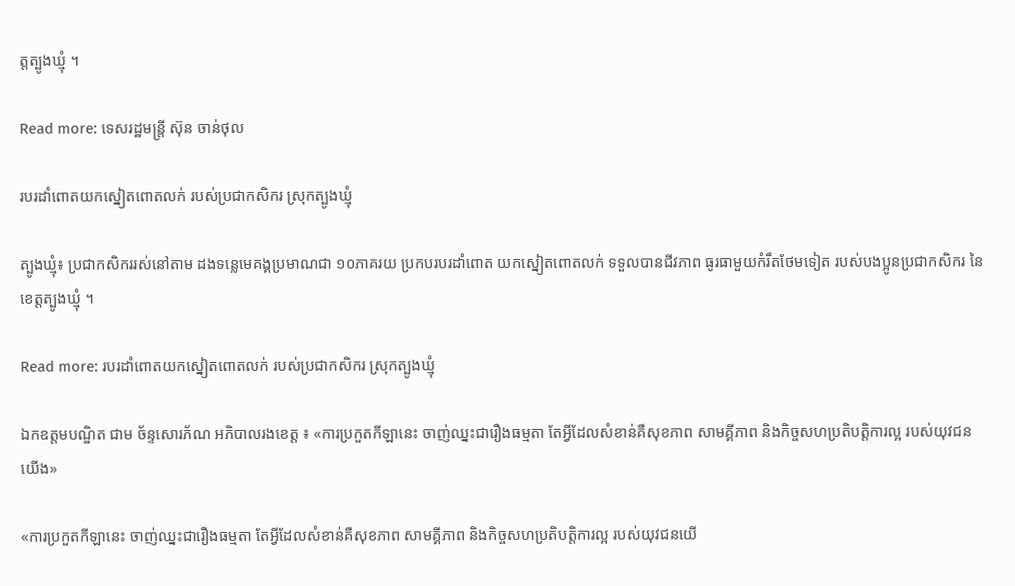ត្តត្បូងឃ្មុំ ។

Read more: ទេសរដ្ឋមន្ត្រី ស៊ុន ចាន់ថុល

របរដាំពោតយកស្នៀតពោតលក់ របស់ប្រជាកសិករ ស្រុកត្បូងឃ្មុំ

ត្បូងឃ្មុំ៖ ប្រជាកសិកររស់នៅតាម ដងទន្លេមេគង្គប្រមាណជា ១០ភាគរយ ប្រកបរបរដាំពោត យកស្នៀតពោតលក់ ទទួលបានជីវភាព ធូរធាមួយកំរឹតថែមទៀត របស់បងប្អូនប្រជាកសិករ នៃខេត្តត្បូងឃ្មុំ ។

Read more: របរដាំពោតយកស្នៀតពោតលក់ របស់ប្រជាកសិករ ស្រុកត្បូងឃ្មុំ

ឯកឧត្តមបណ្ឌិត ជាម ច័ន្ទសោរភ័ណ អភិបាលរងខេត្ត ៖ «ការប្រកួតកីឡានេះ ចាញ់ឈ្នះជារឿងធម្មតា តែអ្វីដែលសំខាន់គឺសុខភាព សាមគ្គីភាព និងកិច្ចសហប្រតិបត្តិការល្អ របស់យុវជនយើង»

«ការប្រកួតកីឡានេះ ចាញ់ឈ្នះជារឿងធម្មតា តែអ្វីដែលសំខាន់គឺសុខភាព សាមគ្គីភាព និងកិច្ចសហប្រតិបត្តិការល្អ របស់យុវជនយើ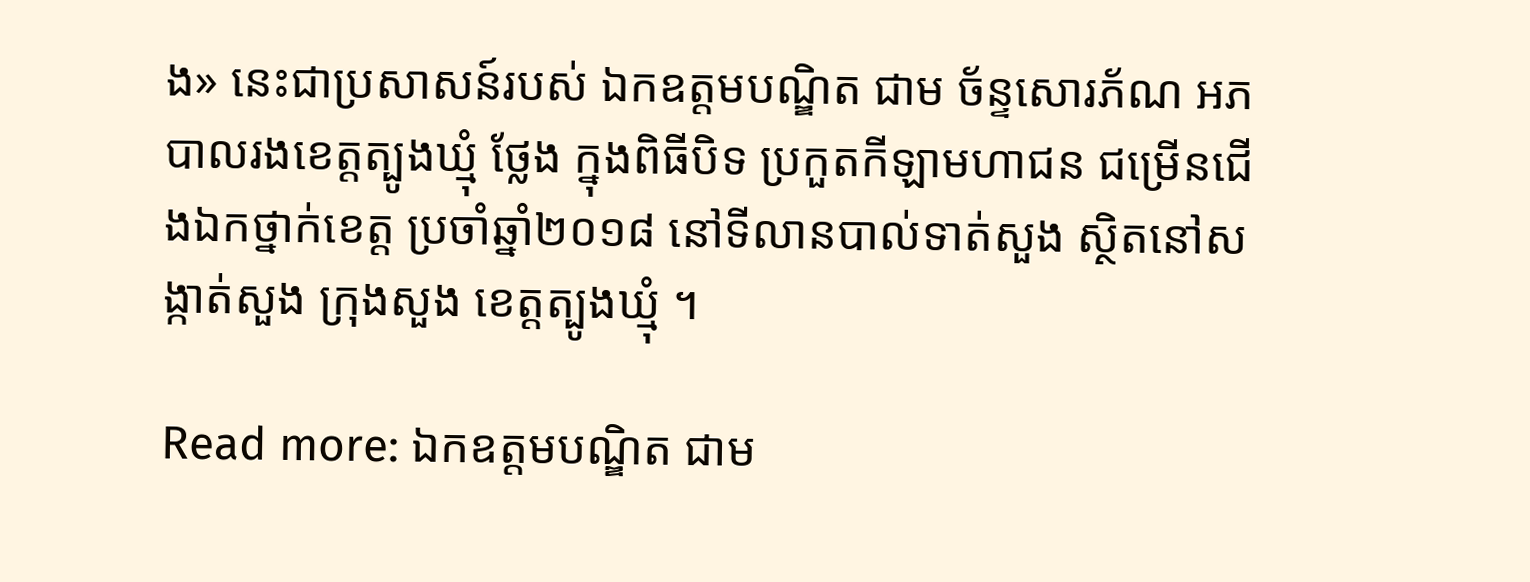ង» នេះជាប្រសាសន៍របស់ ឯកឧត្តមបណ្ឌិត ជាម ច័ន្ទសោរភ័ណ អភបាលរងខេត្តត្បូងឃ្មុំ ថ្លែង ក្នុងពិធីបិទ ប្រកួតកីឡាមហាជន ជម្រើនជើងឯកថ្នាក់ខេត្ត ប្រចាំឆ្នាំ២០១៨ នៅទីលានបាល់ទាត់សួង ស្ថិតនៅសង្កាត់សួង ក្រុងសួង ខេត្តត្បូងឃ្មុំ ។

Read more: ឯកឧត្តមបណ្ឌិត ជាម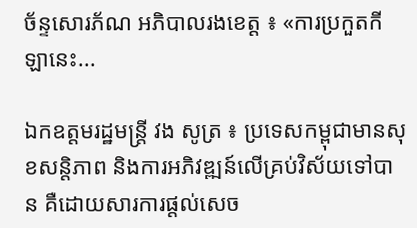ច័ន្ទសោរភ័ណ អភិបាលរងខេត្ត ៖ «ការប្រកួតកីឡានេះ...

ឯកឧត្តមរដ្ឋមន្រ្តី វង សូត្រ ៖ ប្រទេសកម្ពុជាមានសុខសន្តិភាព និងការអភិវឌ្ឍន៍លើគ្រប់វិស័យទៅបាន គឺដោយសារការផ្តល់សេច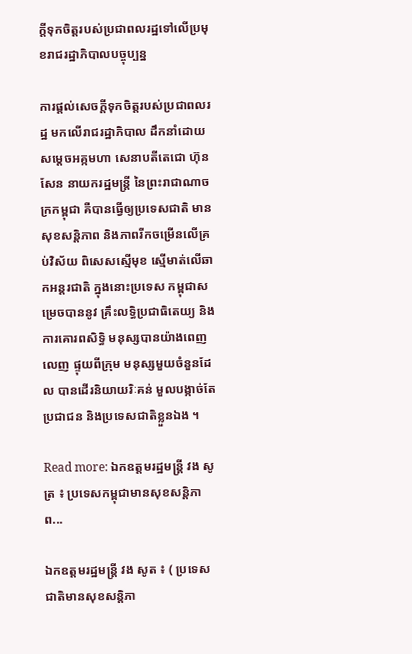ក្តីទុកចិត្តរបស់ប្រជាពលរដ្ឋទៅលើប្រមុខរាជរដ្ឋាភិបាលបច្ចុប្បន្ន

ការផ្តល់សេចក្តីទុកចិត្តរបស់ប្រជាពលរដ្ឋ មកលើរាជរដ្ឋាភិបាល ដឹកនាំដោយសម្ដេចអគ្កមហា សេនាបតីតេជោ ហ៊ុន សែន នាយករដ្ឋមន្ត្រី នៃព្រះរាជាណាចក្រកម្ពុជា គឺបានធ្វើឲ្យប្រទេសជាតិ មានសុខសន្តិភាព និងភាពរីកចម្រើនលើគ្រប់វិស័យ ពិសេសស្មើមុខ ស្មើមាត់លើឆាកអន្តរជាតិ ក្នុងនោះប្រទេស កម្ពុជាសម្រេចបាននូវ គ្រឹះលទ្ធិប្រជាធិតេយ្យ និងការគោរពសិទ្ធិ មនុស្សបានយ៉ាងពេញលេញ ផ្ទុយពីក្រុម មនុស្សមួយចំនួនដែល បានដើរនិយាយរិៈគន់ មួលបង្កាច់តែ ប្រជាជន និងប្រទេសជាតិខ្លួនឯង ។

Read more: ឯកឧត្តមរដ្ឋមន្រ្តី វង សូត្រ ៖ ប្រទេសកម្ពុជាមានសុខសន្តិភាព...

ឯកឧត្តមរដ្ឋមន្ត្រី វង សូត ៖ ( ប្រទេសជាតិមានសុខសន្តិភា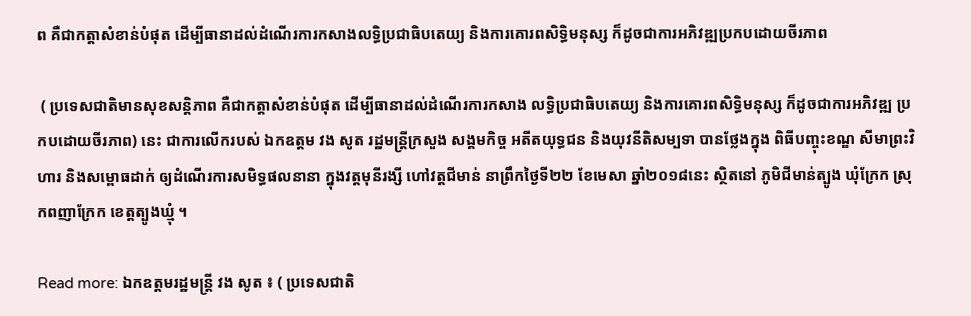ព គឺជាកត្តាសំខាន់បំផុត ដើម្បីធានាដល់ដំណើរការកសាងលទ្ធិប្រជាធិបតេយ្យ និងការគោរពសិទ្ធិមនុស្ស ក៏ដូចជាការអភិវឌ្ឍប្រកបដោយចីរភាព

 ( ប្រទេសជាតិមានសុខសន្តិភាព គឺជាកត្តាសំខាន់បំផុត ដើម្បីធានាដល់ដំណើរការកសាង លទ្ធិប្រជាធិបតេយ្យ និងការគោរពសិទ្ធិមនុស្ស ក៏ដូចជាការអភិវឌ្ឍ ប្រកបដោយចីរភាព) នេះ ជាការលើករបស់ ឯកឧត្តម វង សូត រដ្ឋមន្រ្តីក្រសួង សង្គមកិច្ច អតីតយុទ្ធជន និងយុវនីតិសម្បទា បានថ្លែងក្នុង ពិធីបញ្ចុះខណ្ឌ សីមាព្រះវិហារ និងសម្ពោធដាក់ ឲ្យដំណើរការសមិទ្ធផលនានា ក្នុងវត្តមុនីរង្សី ហៅវត្តជីមាន់ នាព្រឹកថ្ងៃទី២២ ខែមេសា ឆ្នាំ២០១៨នេះ ស្ថិតនៅ ភូមិជីមាន់ត្បូង ឃុំក្រែក ស្រុកពញាក្រែក ខេត្តត្បូងឃ្មុំ ។

Read more: ឯកឧត្តមរដ្ឋមន្ត្រី វង សូត ៖ ( ប្រទេសជាតិ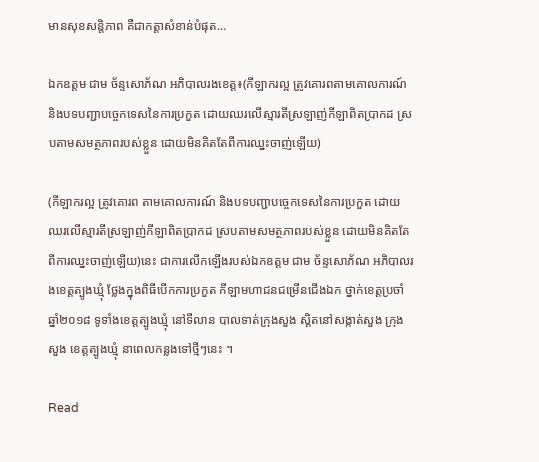មានសុខសន្តិភាព គឺជាកត្តាសំខាន់បំផុត...

ឯកឧត្តម ជាម ច័ន្ទសោភ័ណ អភិបាលរងខេត្ត៖(កីឡាករល្អ ត្រូវគោរពតាមគោលការណ៍ និងបទបញ្ជាបច្ចេកទេសនៃការប្រកួត ដោយឈរលើស្មារតីស្រឡាញ់កីឡាពិតប្រាកដ ស្របតាមសមត្ថភាពរបស់ខ្លួន ដោយមិនគិតតែពីការឈ្នះចាញ់ឡើយ)

(កីឡាករល្អ ត្រូវគោរព តាមគោលការណ៍ និងបទបញ្ជាបច្ចេកទេសនៃការប្រកួត ដោយឈរលើស្មារតីស្រឡាញ់កីឡាពិតប្រាកដ ស្របតាមសមត្ថភាពរបស់ខ្លួន ដោយមិនគិតតែពីការឈ្នះចាញ់ឡើយ)នេះ ជាការលើកឡើងរបស់ឯកឧត្តម ជាម ច័ន្ទសោភ័ណ អភិបាលរងខេត្តត្បូងឃ្មុំ ថ្លែងក្នុងពិធីបើកការប្រកួត កីឡាមហាជនជម្រើនជើងឯក ថ្នាក់ខេត្តប្រចាំឆ្នាំ២០១៨ ទូទាំងខេត្តត្បូងឃ្មុំ នៅទីលាន បាលទាត់ក្រុងសួង ស្តិតនៅសង្កាត់សួង ក្រុងសួង ខេត្តត្បូងឃ្មុំ នាពេលកន្លងទៅថ្មីៗនេះ ។

Read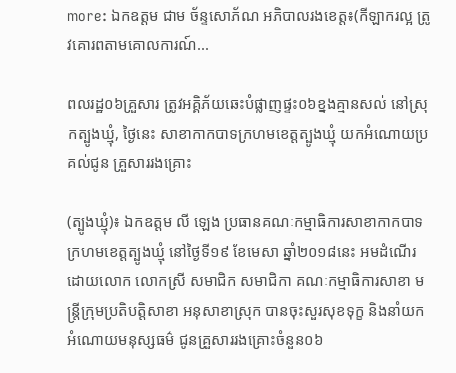more: ឯកឧត្តម ជាម ច័ន្ទសោភ័ណ អភិបាលរងខេត្ត៖(កីឡាករល្អ ត្រូវគោរពតាមគោលការណ៍...

ពលរដ្ឋ០៦គ្រួសារ ត្រូវអគ្គិភ័យឆេះបំផ្លាញផ្ទះ០៦ខ្នងគ្មានសល់ នៅស្រុកត្បូងឃ្មុំ, ថ្ងៃនេះ សាខាកាកបាទក្រហមខេត្តត្បូងឃ្មុំ យកអំណោយប្រគល់ជូន គ្រួសាររងគ្រោះ

(ត្បូងឃ្មុំ)៖ ឯកឧត្តម លី ឡេង ប្រធានគណៈកម្មាធិការសាខាកាកបាទក្រហមខេត្តត្បូងឃ្មុំ នៅថ្ងៃទី១៩ ខែមេសា ឆ្នាំ២០១៨នេះ អមដំណើរដោយលោក លោកស្រី សមាជិក សមាជិកា គណៈកម្មាធិការសាខា មន្ត្រីក្រុមប្រតិបត្តិសាខា អនុសាខាស្រុក បានចុះសួរសុខទុក្ខ និងនាំយកអំណោយមនុស្សធម៌ ជូនគ្រួសាររងគ្រោះចំនួន០៦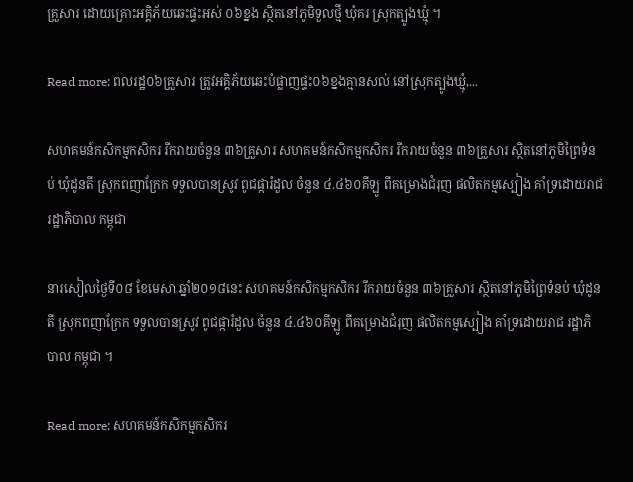គ្រួសារ ដោយគ្រោះអគ្គិភ័យឆេះផ្ទះអស់ ០៦ខ្នង ស្ថិតនៅភូមិទួលថ្មី ឃុំគរ ស្រុកត្បូងឃ្មុំ ។

Read more: ពលរដ្ឋ០៦គ្រួសារ ត្រូវអគ្គិភ័យឆេះបំផ្លាញផ្ទះ០៦ខ្នងគ្មានសល់ នៅស្រុកត្បូងឃ្មុំ,...

សហគមន៍កសិកម្មកសិករ រីករាយចំនួន ៣៦គ្រួសារ សហគមន៍កសិកម្មកសិករ រីករាយចំនួន ៣៦គ្រួសារ ស្ថិតនៅភូមិព្រៃទំនប់ ឃុំដូនតី ស្រុកពញាក្រែក ទទួលបានស្រូវ ពូជផ្ការំដួល ចំនួន ៤.៤៦០គីឡូ ពីគម្រោងជំរុញ ផលិតកម្មស្បៀង គាំទ្រដោយរាជ រដ្ឋាភិបាល កម្ពុជា

នារសៀលថ្ងៃទី០៨ ខែមេសា ឆ្នាំ២០១៨នេះ សហគមន៍កសិកម្មកសិករ រីករាយចំនួន ៣៦គ្រួសារ ស្ថិតនៅភូមិព្រៃទំនប់ ឃុំដូនតី ស្រុកពញាក្រែក ទទួលបានស្រូវ ពូជផ្ការំដួល ចំនួន ៤.៤៦០គីឡូ ពីគម្រោងជំរុញ ផលិតកម្មស្បៀង គាំទ្រដោយរាជ រដ្ឋាភិបាល កម្ពុជា ។

Read more: សហគមន៍កសិកម្មកសិករ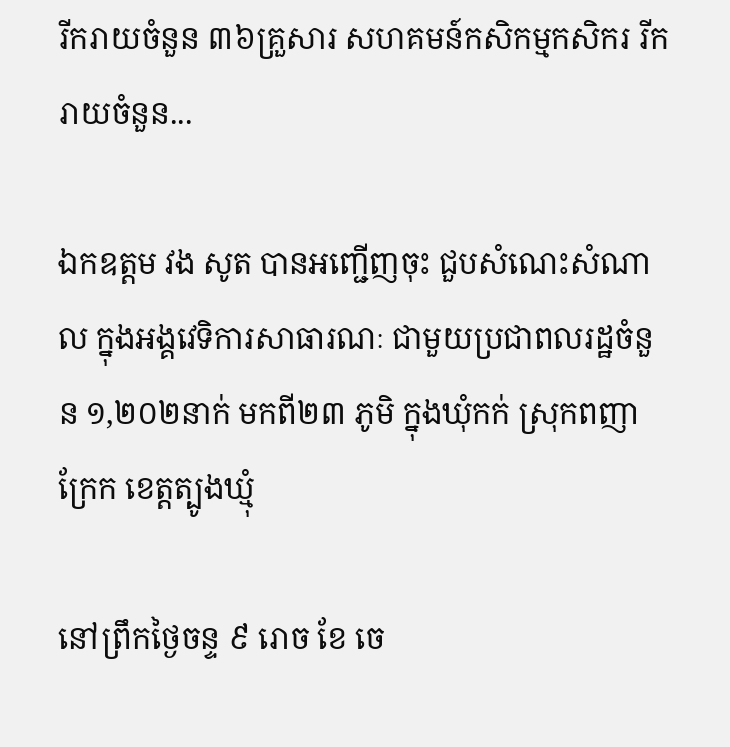រីករាយចំនួន ៣៦គ្រួសារ សហគមន៍កសិកម្មកសិករ រីករាយចំនួន...

ឯកឧត្តម វង សូត បានអញ្ជើញចុះ ជួបសំណេះសំណាល ក្នុងអង្គវេទិការសាធារណៈ ជាមួយប្រជាពលរដ្ឋចំនួន ១,២០២នាក់ មកពី២៣ ភូមិ ក្នុងឃុំកក់ ស្រុកពញាក្រែក ខេត្តត្បូងឃ្មុំ

នៅព្រឹកថ្ងៃចន្ទ ៩ រោច ខែ ចេ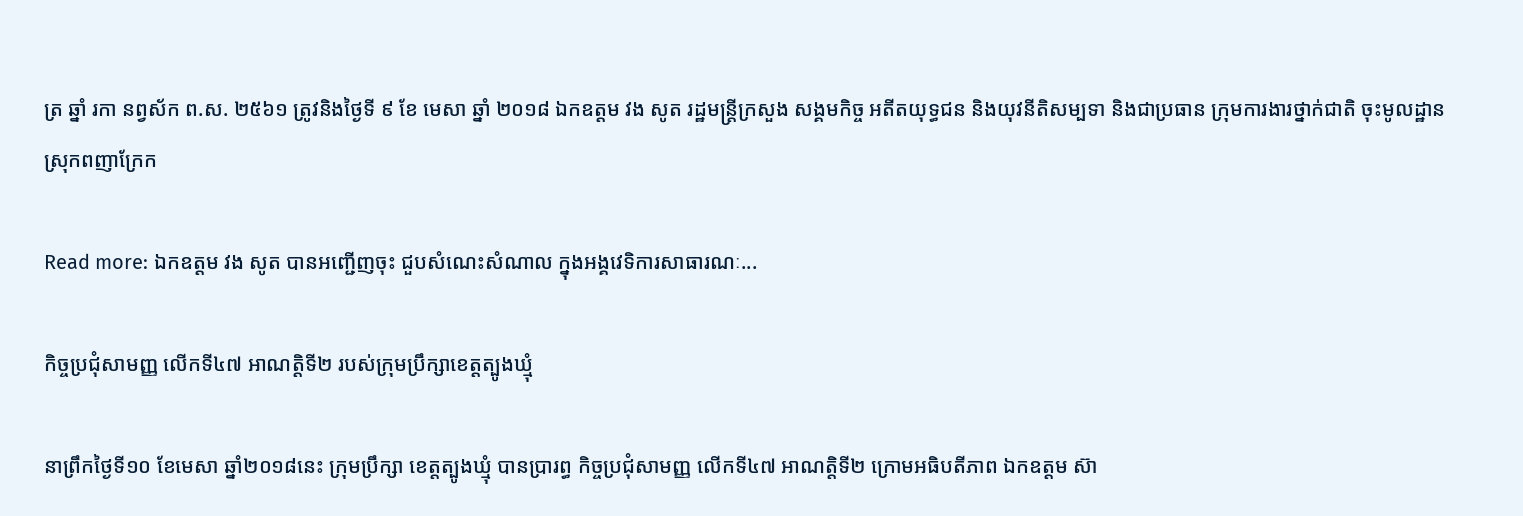ត្រ ឆ្នាំ រកា នព្វស័ក ព.ស. ២៥៦១ ត្រូវនិងថ្ងៃទី ៩ ខែ មេសា ឆ្នាំ ២០១៨ ឯកឧត្តម វង សូត រដ្ឋមន្ត្រីក្រសួង សង្គមកិច្ច អតីតយុទ្ធជន និងយុវនីតិសម្បទា និងជាប្រធាន ក្រុមការងារថ្នាក់ជាតិ ចុះមូលដ្ឋាន ស្រុកពញាក្រែក

Read more: ឯកឧត្តម វង សូត បានអញ្ជើញចុះ ជួបសំណេះសំណាល ក្នុងអង្គវេទិការសាធារណៈ...

កិច្ចប្រជុំសាមញ្ញ លើកទី៤៧ អាណត្តិទី២ របស់ក្រុមប្រឹក្សាខេត្តត្បូងឃ្មុំ

នាព្រឹកថ្ងៃទី១០ ខែមេសា ឆ្នាំ២០១៨នេះ ក្រុមប្រឹក្សា ខេត្តត្បូងឃ្មុំ បានប្រារព្ធ កិច្ចប្រជុំសាមញ្ញ លើកទី៤៧ អាណត្តិទី២ ក្រោមអធិបតីភាព ឯកឧត្តម ស៊ា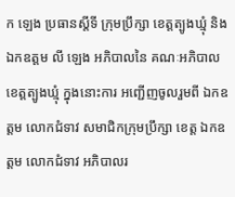ក ឡេង ប្រធានស្ដីទី ក្រុមប្រឹក្សា ខេត្តត្បូងឃ្មុំ និងឯកឧត្តម លី ឡេង អភិបាលនៃ គណៈអភិបាល ខេត្តត្បូងឃ្មុំ ក្នុងនោះការ អញ្ជើញចូលរួមពី ឯកឧត្តម លោកជំទាវ សមាជិកក្រុមប្រឹក្សា ខេត្ត ឯកឧត្តម លោកជំទាវ អភិបាលរ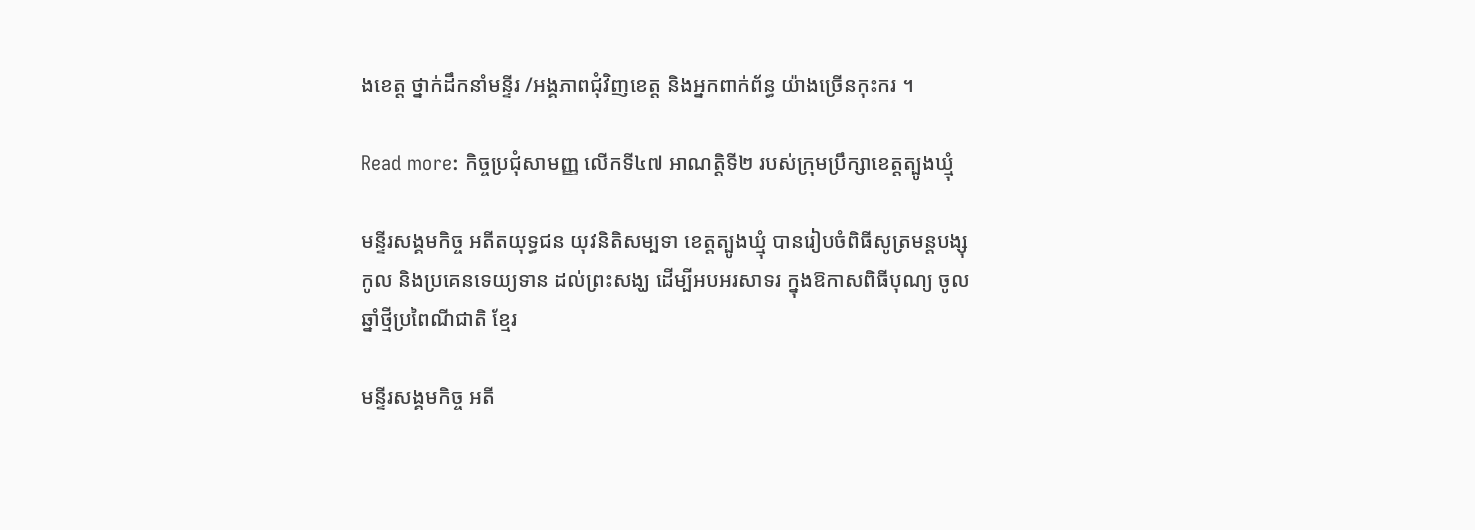ងខេត្ត ថ្នាក់ដឹកនាំមន្ទីរ /អង្គភាពជុំវិញខេត្ត និងអ្នកពាក់ព័ន្ធ យ៉ាងច្រើនកុះករ ។

Read more: កិច្ចប្រជុំសាមញ្ញ លើកទី៤៧ អាណត្តិទី២ របស់ក្រុមប្រឹក្សាខេត្តត្បូងឃ្មុំ

មន្ទីរសង្គមកិច្ច អតីតយុទ្ធជន យុវនិតិសម្បទា ខេត្តត្បូងឃ្មុំ បានរៀបចំពិធីសូត្រមន្តបង្សុកូល និងប្រគេនទេយ្យទាន ដល់ព្រះសង្ឃ ដើម្បីអបអរសាទរ ក្នុងឱកាសពិធីបុណ្យ ចូលឆ្នាំថ្មីប្រពៃណីជាតិ ខ្មែរ

មន្ទីរសង្គមកិច្ច អតី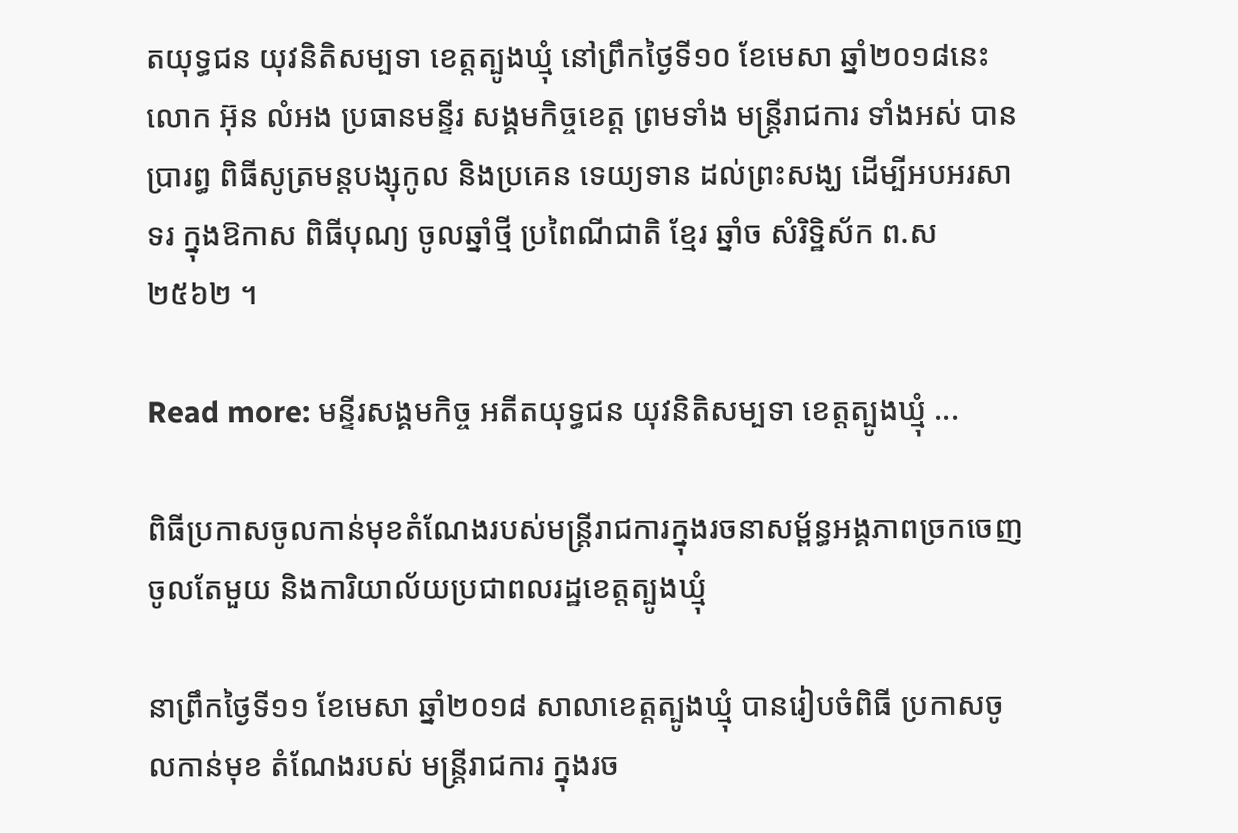តយុទ្ធជន យុវនិតិសម្បទា ខេត្តត្បូងឃ្មុំ នៅព្រឹកថ្ងៃទី១០ ខែមេសា ឆ្នាំ២០១៨នេះ លោក អ៊ុន លំអង ប្រធានមន្ទីរ សង្គមកិច្ចខេត្ត ព្រមទាំង មន្រ្តីរាជការ ទាំងអស់ បានប្រារព្ធ ពិធីសូត្រមន្តបង្សុកូល និងប្រគេន ទេយ្យទាន ដល់ព្រះសង្ឃ ដើម្បីអបអរសាទរ ក្នុងឱកាស ពិធីបុណ្យ ចូលឆ្នាំថ្មី ប្រពៃណីជាតិ ខ្មែរ ឆ្នាំច សំរិទ្ឋិស័ក ព.ស ២៥៦២ ។

Read more: មន្ទីរសង្គមកិច្ច អតីតយុទ្ធជន យុវនិតិសម្បទា ខេត្តត្បូងឃ្មុំ ...

ពិធីប្រកាសចូលកាន់មុខតំណែងរបស់មន្ត្រីរាជការក្នុងរចនាសម្ព័ន្ធអង្គភាពច្រកចេញចូលតែមួយ និងការិយាល័យប្រជាពលរដ្ឋខេត្តត្បូងឃ្មុំ

នាព្រឹកថ្ងៃទី១១ ខែមេសា ឆ្នាំ២០១៨ សាលាខេត្តត្បូងឃ្មុំ បានរៀបចំពិធី ប្រកាសចូលកាន់មុខ តំណែងរបស់ មន្ត្រីរាជការ ក្នុងរច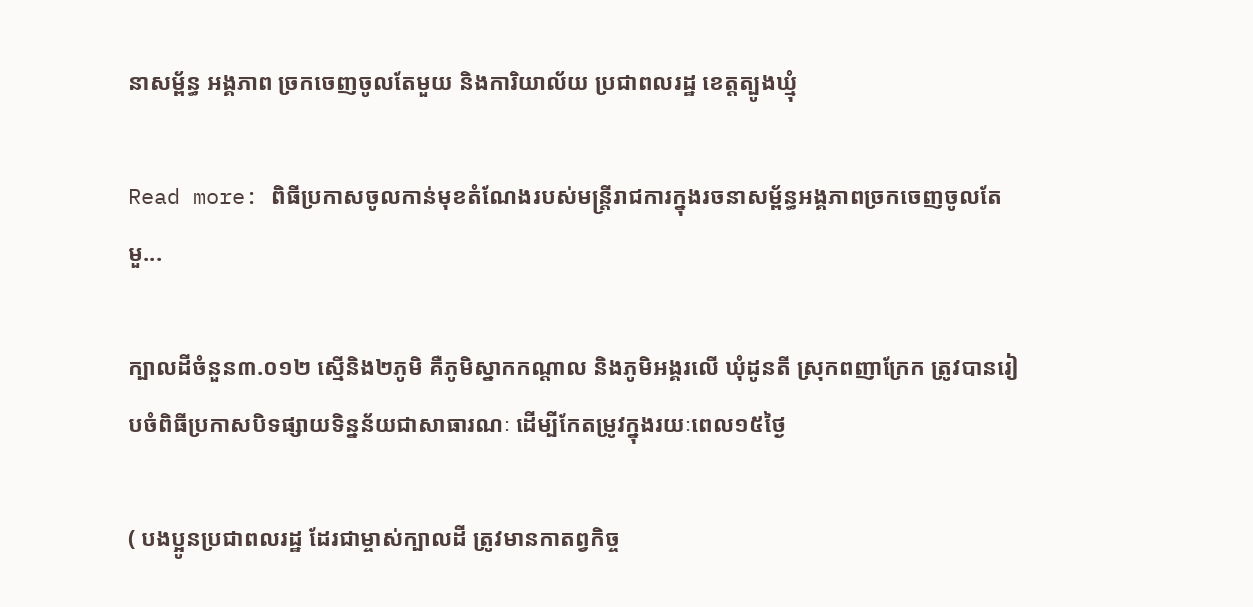នាសម្ព័ន្ធ អង្គភាព ច្រកចេញចូលតែមួយ និងការិយាល័យ ប្រជាពលរដ្ឋ ខេត្តត្បូងឃ្មុំ

Read more: ពិធីប្រកាសចូលកាន់មុខតំណែងរបស់មន្ត្រីរាជការក្នុងរចនាសម្ព័ន្ធអង្គភាពច្រកចេញចូលតែមួ...

ក្បាលដីចំនួន៣.០១២ ស្មើនិង២ភូមិ គឺភូមិស្នាកកណ្ដាល និងភូមិអង្គរលើ ឃុំដូនតី ស្រុកពញាក្រែក ត្រូវបានរៀបចំពិធីប្រកាសបិទផ្សាយទិន្នន័យជាសាធារណៈ ដើម្បីកែតម្រូវក្នុងរយៈពេល១៥ថ្ងៃ

( បងប្អូនប្រជាពលរដ្ឋ ដែរជាម្ចាស់ក្បាលដី ត្រូវមានកាតព្វកិច្ច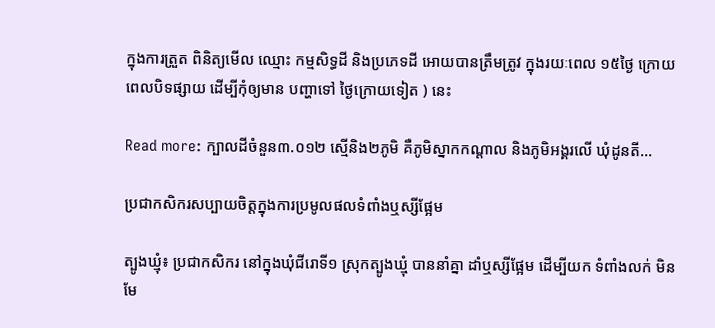ក្នុងការត្រួត ពិនិត្យមើល ឈ្មោះ កម្មសិទ្ធដី និងប្រភេទដី អោយបានត្រឹមត្រូវ ក្នុងរយៈពេល ១៥ថ្ងៃ ក្រោយពេលបិទផ្សាយ ដើម្បីកុំឲ្យមាន បញ្ហាទៅ ថ្ងៃក្រោយទៀត ) នេះ

Read more: ក្បាលដីចំនួន៣.០១២ ស្មើនិង២ភូមិ គឺភូមិស្នាកកណ្ដាល និងភូមិអង្គរលើ ឃុំដូនតី...

ប្រជាកសិករសប្បាយចិត្តក្នុងការប្រមូលផលទំពាំងឬស្សីផ្អែម

ត្បូងឃ្មុំ៖ ប្រជាកសិករ នៅក្នុងឃុំជីរោទី១ ស្រុកត្បូងឃ្មុំ បាននាំគ្នា ដាំឬស្សីផ្អែម ដើម្បីយក ទំពាំងលក់ មិនមែ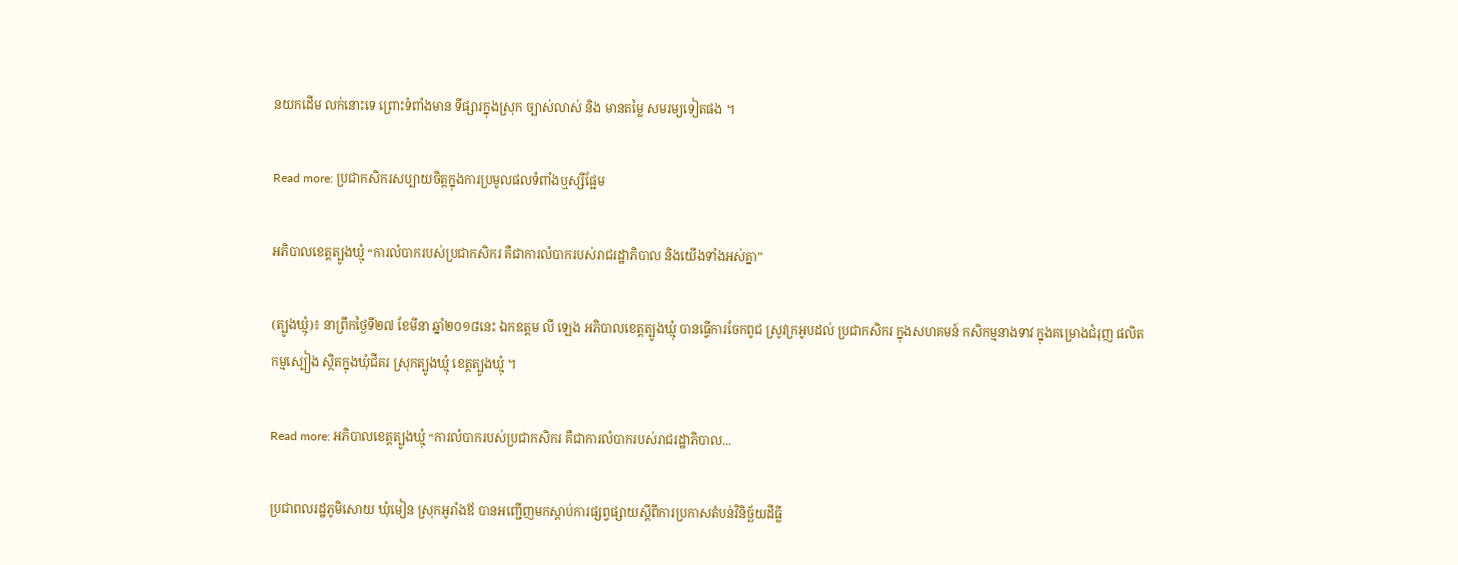នយកដើម លក់នោះទេ ព្រោះទំពាំងមាន ទីផ្សារក្នុងស្រុក ច្បាស់លាស់ និង មានតម្លៃ សមរម្យទៀតផង ។

Read more: ប្រជាកសិករសប្បាយចិត្តក្នុងការប្រមូលផលទំពាំងឬស្សីផ្អែម

អភិបាលខេត្តត្បូងឃ្មុំ “ការលំបាករបស់ប្រជាកសិករ គឺជាការលំបាករបស់រាជរដ្ឋាភិបាល និងយើងទាំងអស់គ្នា”

(ត្បូងឃ្មុំ)៖ នាព្រឹកថ្ងៃទី២៧ ខែមីនា ឆ្នាំ២០១៨នេះ ឯកឧត្តម លី ឡេង អភិបាលខេត្តត្បូងឃ្មុំ បានធ្វើការចែកពូជ ស្រូវក្រអូបដល់ ប្រជាកសិករ ក្នុងសហគមន៍ កសិកម្មនាងទាវ ក្នុងគម្រោងជំរុញ ផលិតកម្មស្បៀង ស្ថិតក្នុងឃុំជីគរ ស្រុកត្បូងឃ្មុំ ខេត្តត្បូងឃ្មុំ ។

Read more: អភិបាលខេត្តត្បូងឃ្មុំ “ការលំបាករបស់ប្រជាកសិករ គឺជាការលំបាករបស់រាជរដ្ឋាភិបាល...

ប្រជាពលរដ្ឋភូមិសោយ ឃុំមៀន ស្រុកអូរាំងឪ បានអញ្ជើញមកស្ដាប់ការផ្សព្វផ្សាយស្ដីពីការប្រកាសតំបន់វិនិច្ឆ័យដីធ្លី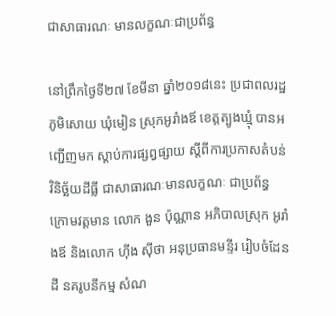ជាសាធារណៈ មានលក្ខណៈជាប្រព័ន្ធ

នៅព្រឹកថ្ងៃទី២៧ ខែមីនា ឆ្នាំ២០១៨នេះ ប្រជាពលរដ្ឋ ភូមិសោយ ឃុំមៀន ស្រុកអូរាំងឪ ខេត្តត្បូងឃ្មុំ បានអញ្ជើញមក ស្ដាប់ការផ្សព្វផ្សាយ ស្ដីពីការប្រកាសតំបន់ វិនិច្ឆ័យដីធ្លី ជាសាធារណៈមានលក្ខណៈ ជាប្រព័ន្ធ ក្រោមវត្តមាន លោក ងួន ប៉ុណ្ណាន អភិបាលស្រុក អូរាំងឪ និងលោក ហ៊ីង ស៊ីថា អនុប្រធានមន្ទីរ រៀបចំដែនដី នគរូបនីកម្ម សំណ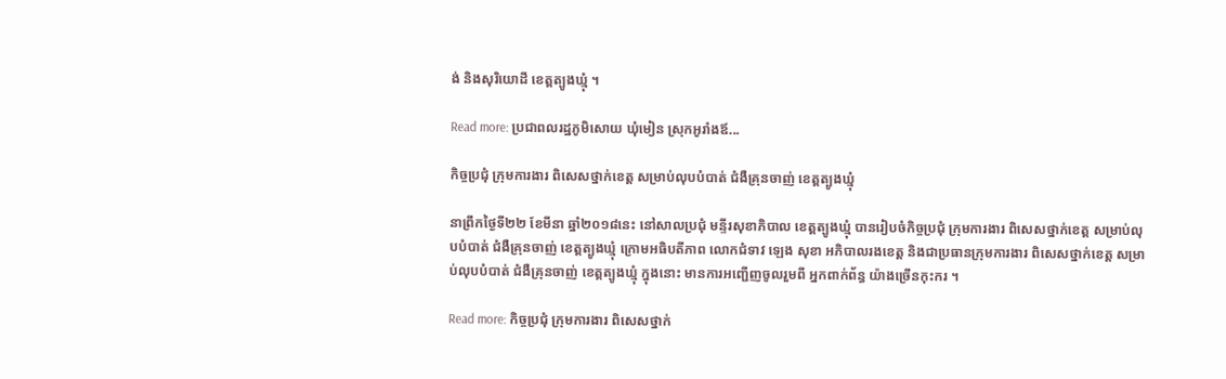ង់ និងសុរិយោដី ខេត្តត្បូងឃ្មុំ ។

Read more: ប្រជាពលរដ្ឋភូមិសោយ ឃុំមៀន ស្រុកអូរាំងឪ...

កិច្ចប្រជុំ ក្រុមការងារ ពិសេសថ្នាក់ខេត្ត សម្រាប់លុបបំបាត់ ជំងឺគ្រុនចាញ់ ខេត្តត្បូងឃ្មុំ

នាព្រឹកថ្ងៃទី២២ ខែមីនា ឆ្នាំ២០១៨នេះ នៅសាលប្រជុំ មន្ទីរសុខាភិបាល ខេត្តត្បូងឃ្មុំ បានរៀបចំកិច្ចប្រជុំ ក្រុមការងារ ពិសេសថ្នាក់ខេត្ត សម្រាប់លុបបំបាត់ ជំងឺគ្រុនចាញ់ ខេត្តត្បូងឃ្មុំ ក្រោមអធិបតីភាព លោកជំទាវ ឡេង សុខា អភិបាលរងខេត្ត និងជាប្រធានក្រុមការងារ ពិសេសថ្នាក់ខេត្ត សម្រាប់លុបបំបាត់ ជំងឺគ្រុនចាញ់ ខេត្តត្បូងឃ្មុំ ក្នុងនោះ មានការអញ្ជើញចូលរួមពី អ្នកពាក់ព័ន្ធ យ៉ាងច្រើនកុះករ ។

Read more: កិច្ចប្រជុំ ក្រុមការងារ ពិសេសថ្នាក់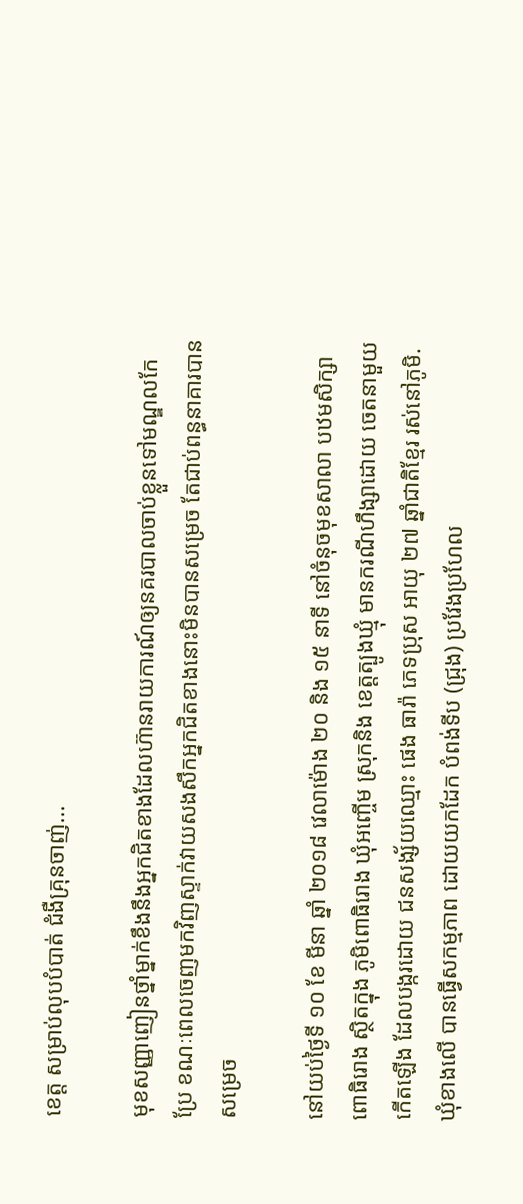ខេត្ត សម្រាប់លុបបំបាត់ ជំងឺគ្រុនចាញ់...

មុខសញ្ញាញៀនថ្នាំម្នាក់ខឹងនឹងអ្នកជិតខាងដែលហ៊ានរាយការណ៍ឲ្យនគរបាលចាប់ខ្លួនទៅមណ្ឌលកែប្រែ ខណៈពេលចេញមកវិញស្ទាក់វាយសងសឹកអ្នកជិតខាងនោះមិនបានសម្រេច តែជាប់ពន្ធនាគារបានសម្រេច

នៅយប់ថ្ងៃទី ១០ ខែ មីនា ឆ្នាំ ២០១៨ វេលាម៉ោង ២០ និង ១៥ នាទី នៅចំនុចមុខសាលា បឋមសិក្សាពោធិរោង ស្ថិតក្នុង ភូមិពោធិរោង ឃុំអញ្ចើម ស្រុកនិង ខេត្តត្បូងឃ្មុំ មានករណីហឹង្សាដោយ ចេតនាមួយកើតឡើង ដែលបង្ករដោយ ជនសង្ស័យឈ្មោះ ផេង ធារ៉ា ភេទប្រុស អាយុ ២៧ ឆ្នាំជាតិខ្មែរ រស់នៅភូមិ.ឃុំខាងលើ បានធ្វើសកម្មភាព ដោយយកដែក បំពង់ទីប (ជ្រុង) ប្រវែងប្រហែល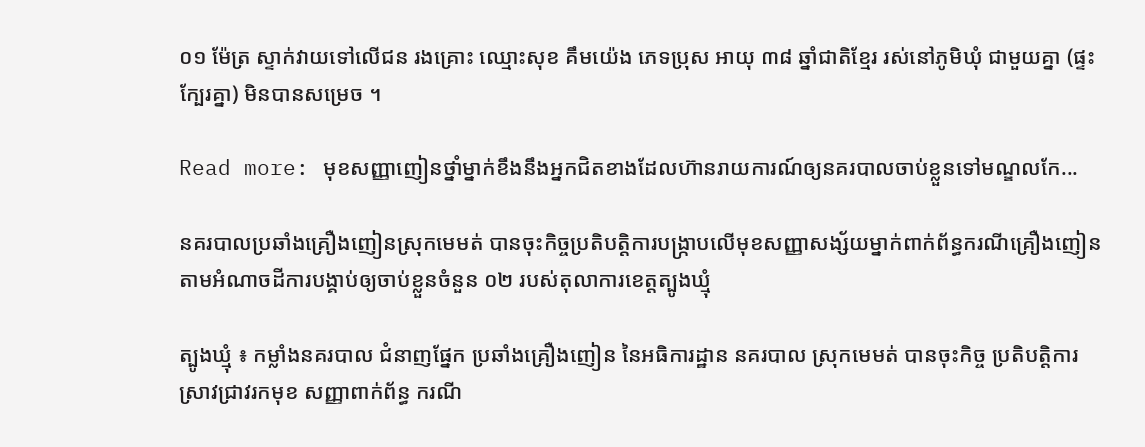០១ ម៉ែត្រ ស្ទាក់វាយទៅលើជន រងគ្រោះ ឈ្មោះសុខ គឹមយ៉េង ភេទប្រុស អាយុ ៣៨ ឆ្នាំជាតិខ្មែរ រស់នៅភូមិឃុំ ជាមួយគ្នា (ផ្ទះក្បែរគ្នា) មិនបានសម្រេច ។

Read more: មុខសញ្ញាញៀនថ្នាំម្នាក់ខឹងនឹងអ្នកជិតខាងដែលហ៊ានរាយការណ៍ឲ្យនគរបាលចាប់ខ្លួនទៅមណ្ឌលកែ...

នគរបាលប្រឆាំងគ្រឿងញៀនស្រុកមេមត់ បានចុះកិច្ចប្រតិបត្តិការបង្ក្រាបលើមុខសញ្ញាសង្ស័យម្នាក់ពាក់ព័ន្ធករណីគ្រឿងញៀន តាមអំណាចដីការបង្គាប់ឲ្យចាប់ខ្លួនចំនួន ០២ របស់តុលាការខេត្តត្បូងឃ្មុំ

ត្បូងឃ្មុំ ៖ កម្លាំងនគរបាល ជំនាញផ្នែក ប្រឆាំងគ្រឿងញៀន នៃអធិការដ្ឋាន នគរបាល ស្រុកមេមត់ បានចុះកិច្ច ប្រតិបត្តិការ ស្រាវជ្រាវរកមុខ សញ្ញាពាក់ព័ន្ធ ករណី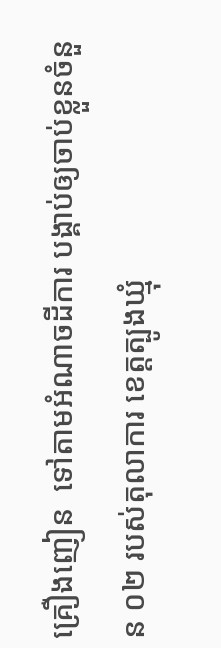គ្រឿងញៀន  ទៅតាមអំណាចដីការ បង្គាប់ឲ្យចាប់ខ្លួនចំនួន ០២ របស់តុលាការ ខេត្តត្បូងឃ្មុំ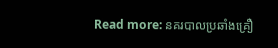Read more: នគរបាលប្រឆាំងគ្រឿ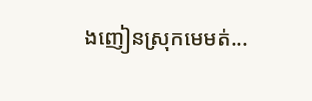ងញៀនស្រុកមេមត់...